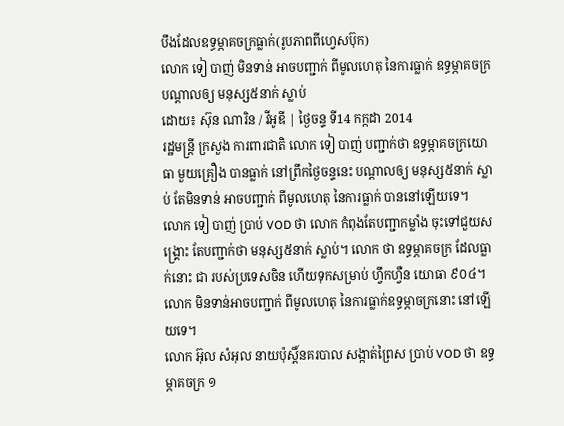បឹងដែលឧទ្ធម្ភាគចក្រធ្លាក់(រូបភាពពីហ្វេសប៊ុក)
លោក ទៀ បាញ់ មិនទាន់ អាចបញ្ជាក់ ពីមូលហេតុ នៃការធ្លាក់ ឧទ្ធម្ភាគចក្រ បណ្តាលឲ្យ មនុស្ស៥នាក់ ស្លាប់
ដោយ៖ ស៊ុន ណារិន / វីអូឌី | ថ្ងៃចន្ទ ទី14 កក្កដា 2014
រដ្ឋមន្ត្រី ក្រសួង ការពារជាតិ លោក ទៀ បាញ់ បញ្ជាក់ថា ឧទ្ធម្ភាគចក្រយោធា មួយគ្រឿង បានធ្លាក់ នៅព្រឹកថ្ងៃចន្ទនេះ បណ្តាលឲ្យ មនុស្ស៥នាក់ ស្លាប់ តែមិនទាន់ អាចបញ្ជាក់ ពីមូលហេតុ នៃការធ្លាក់ បាននៅឡើយទេ។
លោក ទៀ បាញ់ ប្រាប់ VOD ថា លោក កំពុងតែបញ្ជាកម្លាំង ចុះទៅជួយសង្គ្រោះ តែបញ្ជាក់ថា មនុស្ស៥នាក់ ស្លាប់។ លោក ថា ឧទ្ធម្ភាគចក្រ ដែលធ្លាក់នោះ ជា របស់ប្រទេសចិន ហើយទុកសម្រាប់ ហ្វឹកហ្វឺន យោធា ៩០៤។ លោក មិនទាន់អាចបញ្ជាក់ ពីមូលហេតុ នៃការធ្លាក់ឧទ្ធម្ភាចក្រនោះ នៅឡើយទេ។
លោក អ៊ុល សំអុល នាយប៉ុស្តិ៍នគរបាល សង្កាត់ព្រៃស ប្រាប់ VOD ថា ឧទ្ធម្ភាគចក្រ ១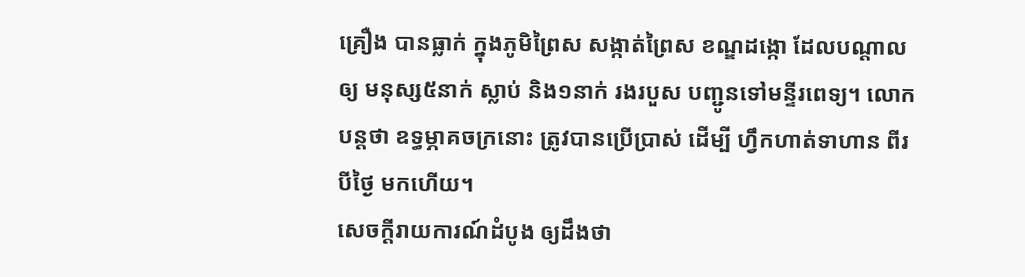គ្រឿង បានធ្លាក់ ក្នុងភូមិព្រៃស សង្កាត់ព្រៃស ខណ្ឌដង្កោ ដែលបណ្តាលឲ្យ មនុស្ស៥នាក់ ស្លាប់ និង១នាក់ រងរបួស បញ្ជូនទៅមន្ទីរពេទ្យ។ លោក បន្តថា ឧទ្ធម្ភាគចក្រនោះ ត្រូវបានប្រើប្រាស់ ដើម្បី ហ្វឹកហាត់ទាហាន ពីរបីថ្ងៃ មកហើយ។
សេចក្តីរាយការណ៍ដំបូង ឲ្យដឹងថា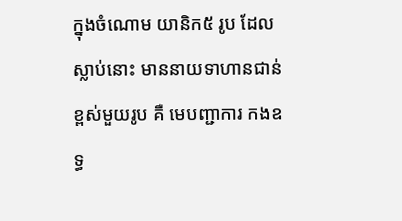ក្នុងចំណោម យានិក៥ រូប ដែលស្លាប់នោះ មាននាយទាហានជាន់ខ្ពស់មួយរូប គឺ មេបញ្ជាការ កងឧទ្ធ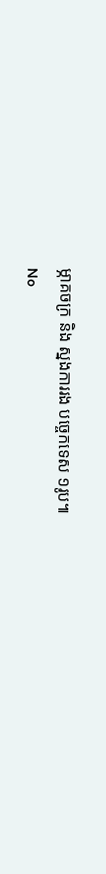ម្ភាគចក្រ និង ស្នងការរង បច្ចេកទេស ១រូប៕
No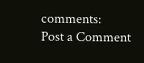comments:
Post a Comment